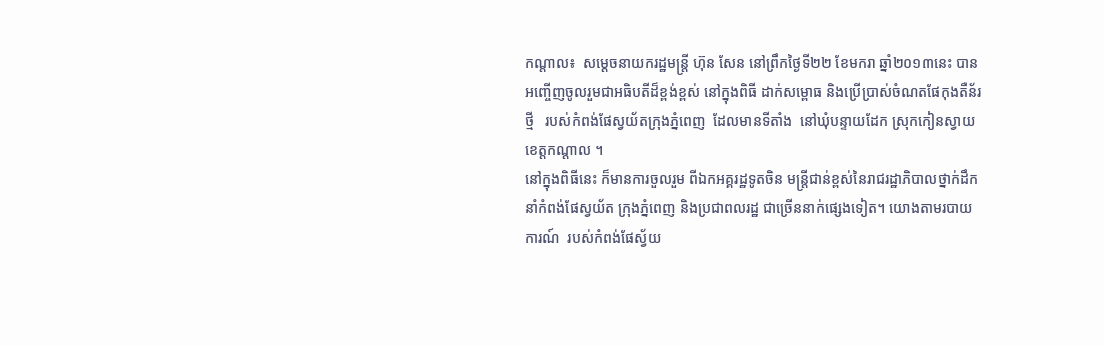កណ្តាល៖  សម្តេចនាយករដ្ឋមន្រ្តី ហ៊ុន សែន នៅព្រឹកថ្ងៃទី២២ ខែមករា ឆ្នាំ២០១៣នេះ បាន
អញ្ចើញចូលរួមជាអធិបតីដ៏ខ្ពង់ខ្ពស់ នៅក្នុងពិធី ដាក់សម្ពោធ និងប្រើប្រាស់ចំណតផែកុងតឺន័រ
ថ្មី   របស់កំពង់ផែស្វយ័តក្រុងភ្នំពេញ  ដែលមានទីតាំង  នៅឃុំបន្ទាយដែក ស្រុកកៀនស្វាយ
ខេត្តកណ្តាល ។
នៅក្នុងពិធីនេះ ក៏មានការចួលរួម ពីឯកអគ្គរដ្ឋទូតចិន មន្រ្តីជាន់ខ្ពស់នៃរាជរដ្ឋាភិបាលថ្នាក់ដឹក
នាំកំពង់ផែស្វយ័ត ក្រុងភ្នំពេញ និងប្រជាពលរដ្ឋ ជាច្រើននាក់ផ្សេងទៀត។ យោងតាមរបាយ
ការណ៍  របស់កំពង់ផែស្វ័យ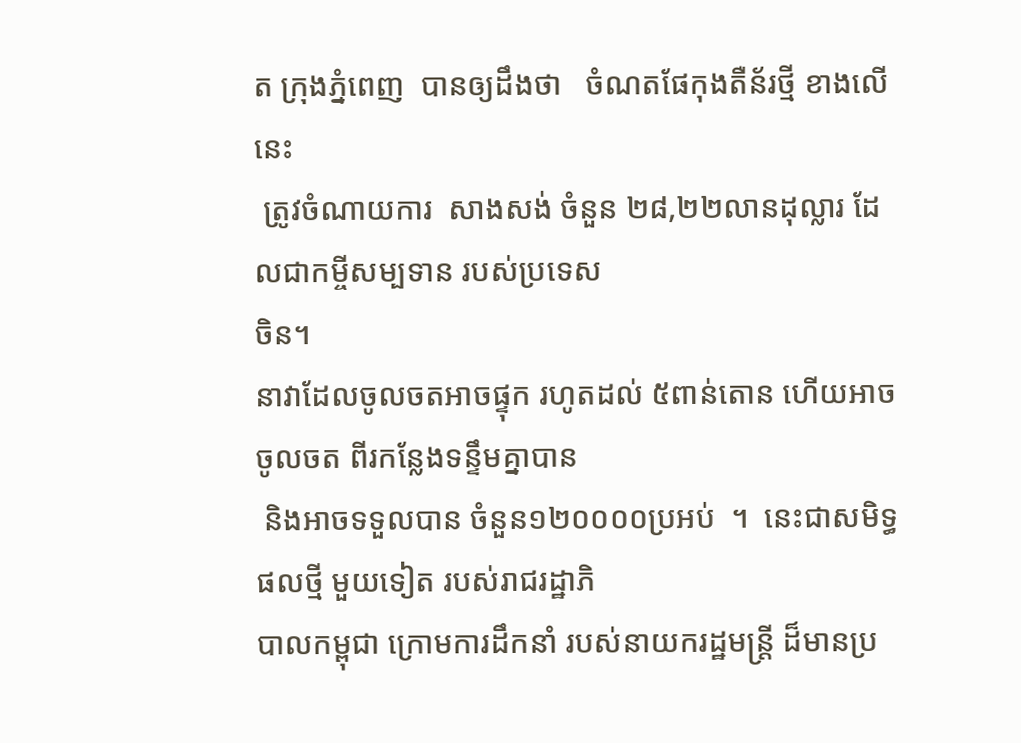ត ក្រុងភ្នំពេញ  បានឲ្យដឹងថា   ចំណតផែកុងតឺន័រថ្មី ខាងលើនេះ
 ត្រូវចំណាយការ  សាងសង់ ចំនួន ២៨,២២លានដុល្លារ ដែលជាកម្ចីសម្បទាន របស់ប្រទេស
ចិន។
នាវាដែលចូលចតអាចផ្ទុក រហូតដល់ ៥ពាន់តោន ហើយអាចចូលចត ពីរកន្លែងទន្ទឹមគ្នាបាន
 និងអាចទទួលបាន ចំនួន១២០០០០ប្រអប់  ។  នេះជាសមិទ្ធផលថ្មី មួយទៀត របស់រាជរដ្ឋាភិ
បាលកម្ពុជា ក្រោមការដឹកនាំ របស់នាយករដ្ឋមន្រ្តី ដ៏មានប្រ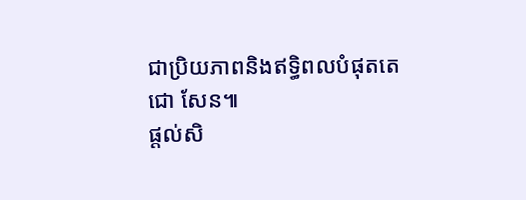ជាប្រិយភាពនិងឥទ្ធិពលបំផុតតេ
ជោ សែន៕
ផ្តល់សិ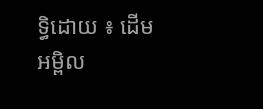ទ្ធិដោយ ៖ ដើមអម្ពិល